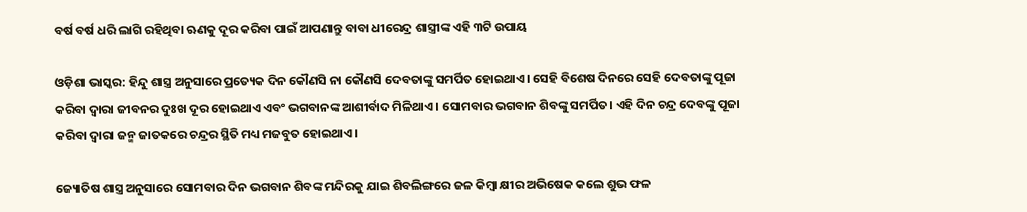ବର୍ଷ ବର୍ଷ ଧରି ଲାଗି ରହିଥିବା ଋଣକୁ ଦୂର କରିବା ପାଇଁ ଆପଣାନ୍ତୁ ବାବା ଧୀରେନ୍ଦ୍ର ଶାସ୍ତ୍ରୀଙ୍କ ଏହି ୩ଟି ଉପାୟ

ଓଡ଼ିଶା ଭାସ୍କର: ହିନ୍ଦୁ ଶାସ୍ତ୍ର ଅନୁସାରେ ପ୍ରତ୍ୟେକ ଦିନ କୌଣସି ନା କୌଣସି ଦେବତାଙ୍କୁ ସମର୍ପିତ ହୋଇଥାଏ। ସେହି ବିଶେଷ ଦିନରେ ସେହି ଦେବତାଙ୍କୁ ପୂଜା କରିବା ଦ୍ୱାରା ଜୀବନର ଦୁଃଖ ଦୂର ହୋଇଥାଏ ଏବଂ ଭଗବାନଙ୍କ ଆଶୀର୍ବାଦ ମିଳିଥାଏ । ସୋମବାର ଭଗବାନ ଶିବଙ୍କୁ ସମର୍ପିତ। ଏହି ଦିନ ଚନ୍ଦ୍ର ଦେବଙ୍କୁ ପୂଜା କରିବା ଦ୍ୱାରା ଜନ୍ମ ଜାତକରେ ଚନ୍ଦ୍ରର ସ୍ଥିତି ମଧ୍ୟ ମଜବୁତ ହୋଇଥାଏ।

ଜ୍ୟୋତିଷ ଶାସ୍ତ୍ର ଅନୁସାରେ ସୋମବାର ଦିନ ଭଗବାନ ଶିବଙ୍କ ମନ୍ଦିରକୁ ଯାଇ ଶିବଲିଙ୍ଗରେ ଜଳ କିମ୍ବା କ୍ଷୀର ଅଭିଷେକ କଲେ ଶୁଭ ଫଳ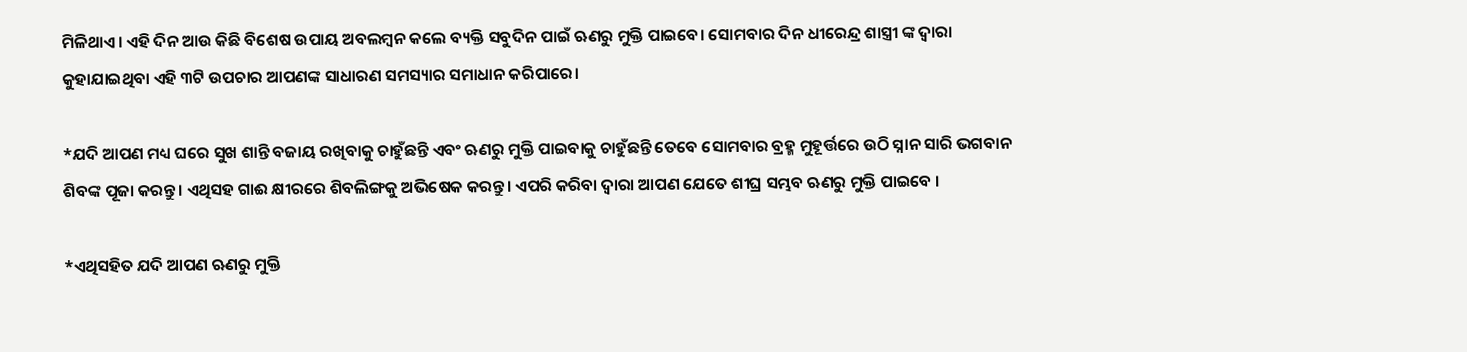ମିଳିଥାଏ। ଏହି ଦିନ ଆଉ କିଛି ବିଶେଷ ଉପାୟ ଅବଲମ୍ବନ କଲେ ବ୍ୟକ୍ତି ସବୁଦିନ ପାଇଁ ଋଣରୁ ମୁକ୍ତି ପାଇବେ। ସୋମବାର ଦିନ ଧୀରେନ୍ଦ୍ର ଶାସ୍ତ୍ରୀ ଙ୍କ ଦ୍ୱାରା କୁହାଯାଇଥିବା ଏହି ୩ଟି ଉପଚାର ଆପଣଙ୍କ ସାଧାରଣ ସମସ୍ୟାର ସମାଧାନ କରିପାରେ।

*ଯଦି ଆପଣ ମଧ୍ୟ ଘରେ ସୁଖ ଶାନ୍ତି ବଜାୟ ରଖିବାକୁ ଚାହୁଁଛନ୍ତି ଏବଂ ଋଣରୁ ମୁକ୍ତି ପାଇବାକୁ ଚାହୁଁଛନ୍ତି ତେବେ ସୋମବାର ବ୍ରହ୍ମ ମୁହୂର୍ତ୍ତରେ ଉଠି ସ୍ନାନ ସାରି ଭଗବାନ ଶିବଙ୍କ ପୂଜା କରନ୍ତୁ। ଏଥିସହ ଗାଈ କ୍ଷୀରରେ ଶିବଲିଙ୍ଗକୁ ଅଭିଷେକ କରନ୍ତୁ। ଏପରି କରିବା ଦ୍ୱାରା ଆପଣ ଯେତେ ଶୀଘ୍ର ସମ୍ଭବ ଋଣରୁ ମୁକ୍ତି ପାଇବେ ।

*ଏଥିସହିତ ଯଦି ଆପଣ ଋଣରୁ ମୁକ୍ତି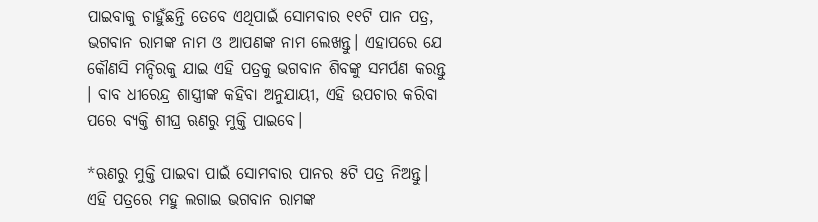ପାଇବାକୁ ଚାହୁଁଛନ୍ତି ତେବେ ଏଥିପାଇଁ ସୋମବାର ୧୧ଟି ପାନ ପତ୍ର, ଭଗବାନ ରାମଙ୍କ ନାମ ଓ ଆପଣଙ୍କ ନାମ ଲେଖନ୍ତୁ। ଏହାପରେ ଯେ କୌଣସି ମନ୍ଦିରକୁ ଯାଇ ଏହି ପତ୍ରକୁ ଭଗବାନ ଶିବଙ୍କୁ ସମର୍ପଣ କରନ୍ତୁ । ବାବ ଧୀରେନ୍ଦ୍ର ଶାସ୍ତ୍ରୀଙ୍କ କହିବା ଅନୁଯାୟୀ, ଏହି ଉପଚାର କରିବା ପରେ ବ୍ୟକ୍ତି ଶୀଘ୍ର ଋଣରୁ ମୁକ୍ତି ପାଇବେ।

*ଋଣରୁ ମୁକ୍ତି ପାଇବା ପାଇଁ ସୋମବାର ପାନର ୫ଟି ପତ୍ର ନିଅନ୍ତୁ। ଏହି ପତ୍ରରେ ମହୁ ଲଗାଇ ଭଗବାନ ରାମଙ୍କ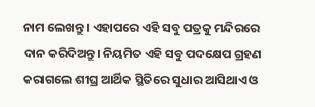ନାମ ଲେଖନ୍ତୁ । ଏହାପରେ ଏହି ସବୁ ପତ୍ରକୁ ମନ୍ଦିରରେ ଦାନ କରିଦିଅନ୍ତୁ। ନିୟମିତ ଏହି ସବୁ ପଦକ୍ଷେପ ଗ୍ରହଣ କରାଗଲେ ଶୀଘ୍ର ଆର୍ଥିକ ସ୍ଥିତିରେ ସୁଧାର ଆସିଥାଏ ଓ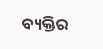ବ୍ୟକ୍ତିର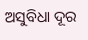ଅସୁବିଧା ଦୂର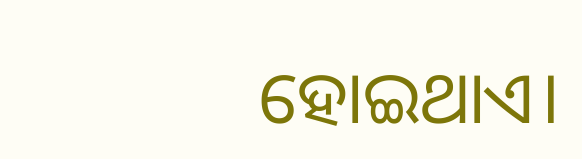ହୋଇଥାଏ।